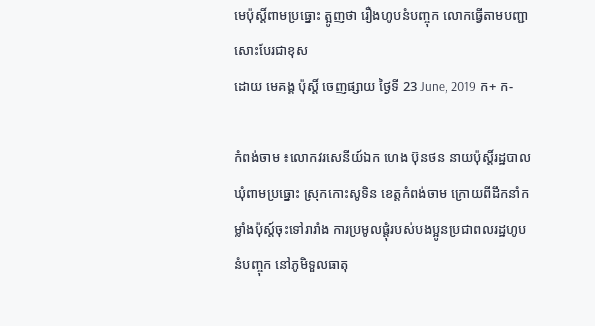មេប៉ុស្តិ៍ពាមប្រធ្នោះ ត្អូញថា រឿងហូបនំបញ្ចុក លោកធ្វើតាមបញ្ជាសោះបែរជាខុស
ដោយ មេគង្គ ប៉ុស្តិ៍ ចេញផ្សាយ ថ្ងៃទី 23 June, 2019 ក+ ក-

កំពង់ចាម ៖លោកវរសេនីយ៍ឯក ហេង ប៊ុនថន នាយប៉ុស្តិ៍រដ្ឋបាលឃុំពាមប្រធ្នោះ ស្រុកកោះសូទិន ខេត្តកំពង់ចាម ក្រោយពីដឹកនាំកម្លាំងប៉ុស្ត៍ចុះទៅរារាំង ការប្រមូលផ្តុំរបស់បងប្អូនប្រជាពលរដ្ឋហូបនំបញ្ចុក នៅភូមិទួលធាតុ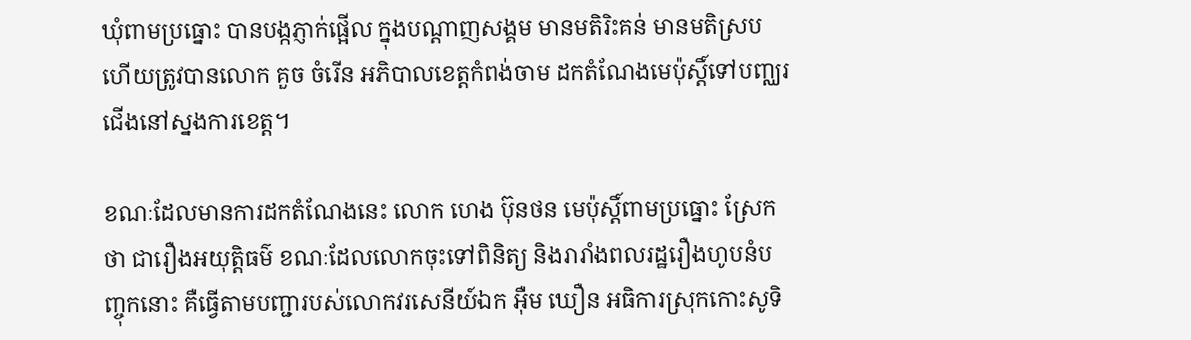ឃុំពាមប្រធ្នោះ បានបង្កភ្ញាក់ផ្អើល ក្នុងបណ្តាញសង្គម មានមតិរិះគន់ មានមតិស្រប ហើយត្រូវបានលោក គួច ចំរើន អភិបាលខេត្តកំពង់ចាម ដកតំណែងមេប៉ុស្តិ៍ទៅបញ្ឈរជើងនៅស្នងការខេត្ត។

ខណៈដែលមានការដកតំណែងនេះ លោក ហេង ប៊ុនថន មេប៉ុស្តិ៍ពាមប្រធ្នោះ ស្រែកថា ជារឿងអយុត្តិធម៌ ខណៈដែលលោកចុះទៅពិនិត្យ និងរារាំងពលរដ្ឋរឿងហូបនំបញ្ចុកនោះ គឺធ្វើតាមបញ្ជារបស់លោកវរសេនីយ៍ឯក អ៊ឺម ឃឿន អធិការស្រុកកោះសូទិ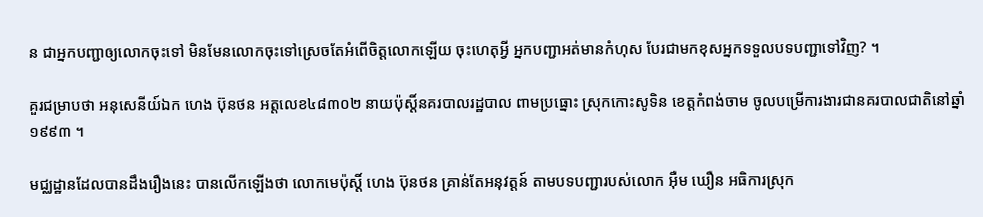ន ជាអ្នកបញ្ជាឲ្យលោកចុះទៅ មិនមែនលោកចុះទៅស្រេចតែអំពើចិត្តលោកឡើយ ចុះហេតុអ្វី អ្នកបញ្ជាអត់មានកំហុស បែរជាមកខុសអ្នកទទួលបទបញ្ជាទៅវិញ? ។

គួរជម្រាបថា អនុសេនីយ៍ឯក ហេង ប៊ុនថន អត្តលេខ៤៨៣០២ នាយប៉ុស្តិ៍នគរបាលរដ្ឋបាល ពាមប្រធ្នោះ ស្រុកកោះសូទិន ខេត្តកំពង់ចាម ចូលបម្រើការងារជានគរបាលជាតិនៅឆ្នាំ១៩៩៣ ។

មជ្ឈដ្ឋានដែលបានដឹងរឿងនេះ បានលើកឡើងថា លោកមេប៉ុស្តិ៍ ហេង ប៊ុនថន គ្រាន់តែអនុវត្តន៍ តាមបទបញ្ជារបស់លោក អ៊ឺម ឃឿន អធិការស្រុក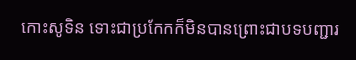កោះសូទិន ទោះជាប្រកែកក៏មិនបានព្រោះជាបទបញ្ជារ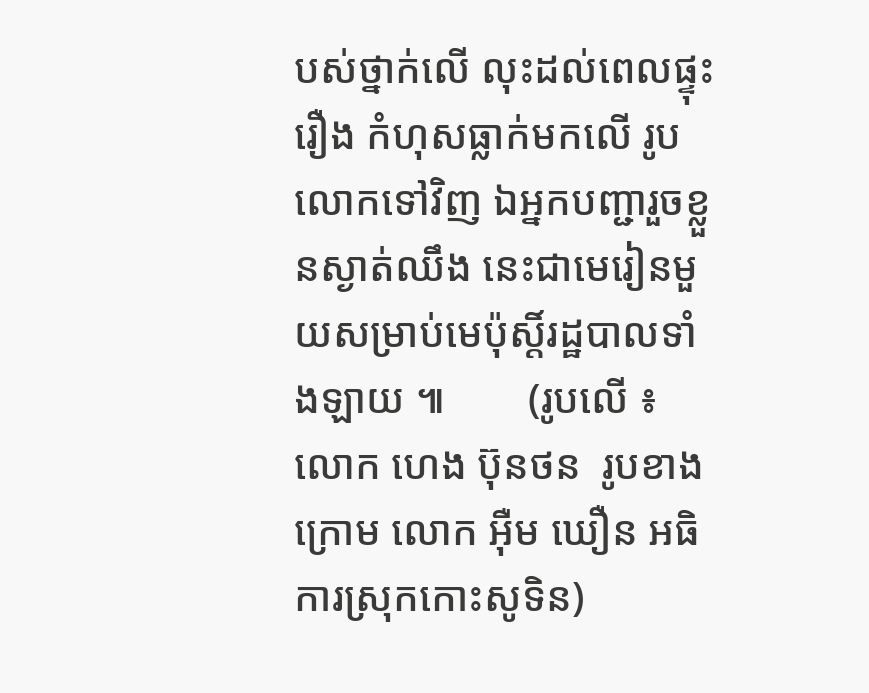បស់ថ្នាក់លើ លុះដល់ពេលផ្ទុះរឿង កំហុសធ្លាក់មកលើ រូបលោកទៅវិញ ឯអ្នកបញ្ជារួចខ្លួនស្ងាត់ឈឹង នេះជាមេរៀនមួយសម្រាប់មេប៉ុស្តិ៍រដ្ឋបាលទាំងឡាយ ៕        (រូបលើ ៖លោក ហេង ប៊ុនថន  រូបខាងក្រោម លោក អ៊ឺម ឃឿន អធិការស្រុកកោះសូទិន)